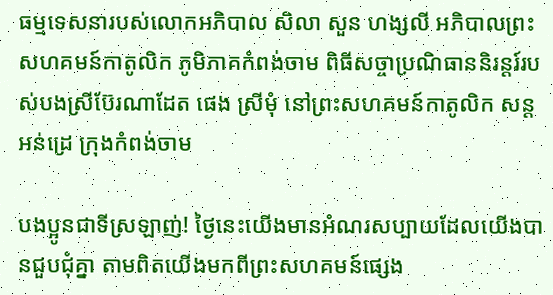ធម្មទេសនារបស់លោកអភិបាល សិលា សួន ហង្សលី អភិបាលព្រះសហគមន៍កាតូលិក ភូមិភាគកំពង់ចាម ពិធីសច្ចាប្រណិធាននិរន្តរ៍របស់បងស្រីប៊ែរណាដែត ផេង ស្រីមុំ នៅព្រះសហគមន៍កាតូលិក សន្តអន់ដ្រេ ក្រុងកំពង់ចាម

បងប្អូនជាទីស្រឡាញ់! ថ្ងៃនេះយើងមានអំណរសប្បាយដែលយើងបានជួបជុំគ្នា តាមពិតយើងមកពីព្រះសហគមន៍ផ្សេង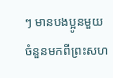ៗ មានបងប្អូនមួយចំនួនមកពីព្រះសហ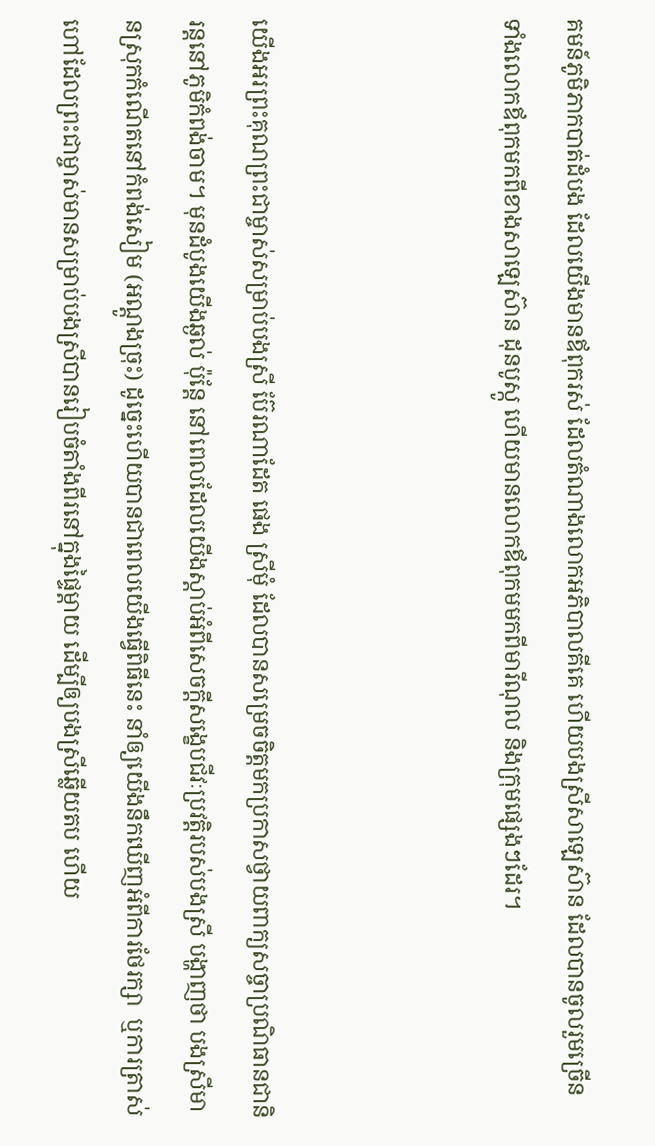គមន៍ភូមិភាកបាត់ដំបង ដែលយើងមានឪពុករស់ ដែលតំណាងលោកអភិបាលគីគេ ហើយបងស្រីសាឡេស៊ាន ដែលបានចូលរួមច្រើន ទាំងលោកឪពុកមកពីខាងសាឡេស៊ាន ដុនបូស្កូ ហើយមានលោកឪពុកមមកពីមារីណុល និងក្រុមផ្សេងៗដែរ។



យើងអរព្រះគុណព្រះជាម្ចាស់សម្រាប់បងស្រី ប៊ែរណាដែត ផេង ស្រីមុំ ដែលបានសម្រេចចិត្តមកប្រកាសថ្វាយពាក្យសច្ចាប្រណិធានជានិរន្តនៅភូមិកំពង់ចាម។ មុនដំបូងយើងឆ្ងល់ ប៉ុន្តែ នៅពេលដែលយើងស្ដាប់អំពីសេចក្ដីសង្ខេបជីវៈប្រវត្តិរបស់បងស្រី បង្ហាញថា បងស្រីមានស្រុកកំណើតនៅកំពង់សៀម (អណ្ដូងច្រុះ) ដូច្នេះហើយបានជាពេលយើងធ្វើពិធីនេះ នាំឲ្យយើងនឹកឃើញអំពីការថែរក្សា  ឬការត្រាស់ហៅដែលព្រះជាម្ចាស់មានសម្រាប់បងស្រីបានរៀបចំតាំងពីរនៅក្នុងផ្ទៃម្តាយ ដើម្បីឲ្យបងស្រីឆ្លើយតប ហើយ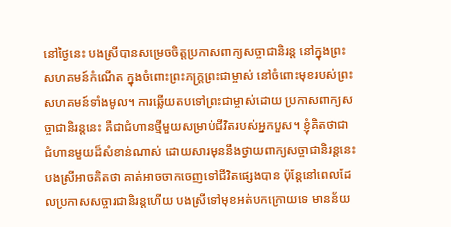នៅថ្ងៃនេះ បងស្រីបានសម្រេចចិត្តប្រកាសពាក្យសច្ចាជានិរន្ត នៅក្នុងព្រះសហគមន៍កំណើត ក្នុងចំពោះព្រះភក្ត្រព្រះជាម្ចាស់ នៅចំពោះមុខរបស់ព្រះសហគមន៍ទាំងមូល។ ការឆ្លើយតបទៅព្រះជាម្ចាស់ដោយ ប្រកាសពាក្យសច្ចាជានិរន្តនេះ គឺជាជំហានថ្មីមួយសម្រាប់ជីវិតរបស់អ្នកបួស។ ខ្ញុំគិតថាជាជំហានមួយដ៏សំខាន់ណាស់ ដោយសារមុននឹងថ្វាយពាក្យសច្ចាជានិរន្តនេះ បងស្រីអាចគិតថា គាត់អាចចាកចេញទៅជីវិតផ្សេងបាន ប៉ុន្តែនៅពេលដែលប្រកាសសច្ចារជានិរន្តហើយ បងស្រីទៅមុខអត់បកក្រោយទេ មានន័យ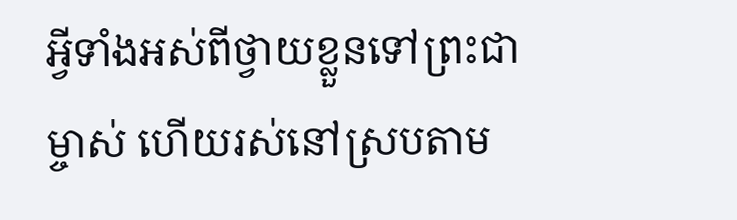អ្វីទាំងអស់ពីថ្វាយខ្លួនទៅព្រះជាម្ចាស់ ហើយរស់នៅស្របតាម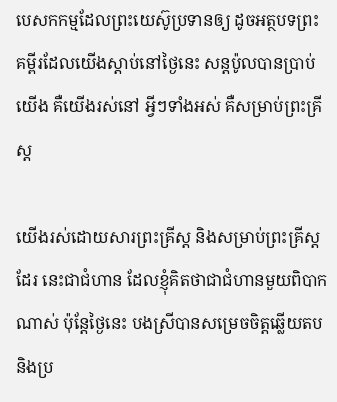បេសកកម្មដែលព្រះយេស៊ូប្រទានឲ្យ ដូចអត្ថបទព្រះគម្ពីរដែលយើងស្តាប់នៅថ្ងៃនេះ សន្តប៉ូលបានប្រាប់យើង គឺយើងរស់នៅ អ្វីៗទាំងអស់ គឺសម្រាប់ព្រះគ្រីស្ត

យើងរស់ដោយសារព្រះគ្រីស្ត និងសម្រាប់ព្រះគ្រីស្តដែរ នេះជាជំហាន ដែលខ្ញុំគិតថាជាជំហានមួយពិបាកណាស់ ប៉ុន្តែថ្ងៃនេះ បងស្រីបានសម្រេចចិត្តឆ្លើយតប និងប្រ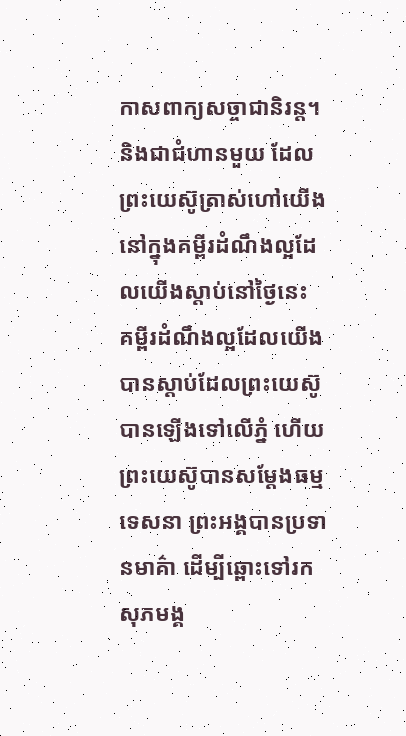កាសពាក្យសច្ចាជានិរន្ត។ និងជាជំហានមួយ ដែលព្រះយេស៊ូត្រាស់ហៅយើង នៅក្នុងគម្ពីរដំណឹងល្អដែលយើងស្ដាប់នៅថ្ងៃនេះ គម្ពីរដំណឹងល្អដែលយើងបានស្ដាប់ដែលព្រះយេស៊ូបានឡើងទៅលើភ្នំ ហើយព្រះយេស៊ូបានសម្ដែងធម្មទេសនា ព្រះអង្គបានប្រទានមាគ៌ា ដើម្បីឆ្ពោះទៅរកសុភមង្គ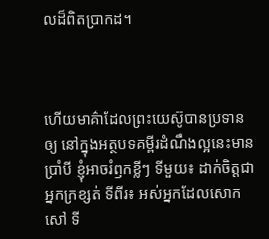លដ៏ពិតប្រាកដ។



ហើយមាគ៌ាដែលព្រះយេស៊ូបានប្រទានឲ្យ នៅក្នុងអត្ថបទគម្ពីរដំណឹងល្អនេះមានប្រាំបី ខ្ញុំអាចរំឭកខ្លីៗ ទីមួយ៖ ដាក់ចិត្តជាអ្នកក្រខ្សត់ ទីពីរ៖ អស់អ្នកដែលសោកសៅ ទី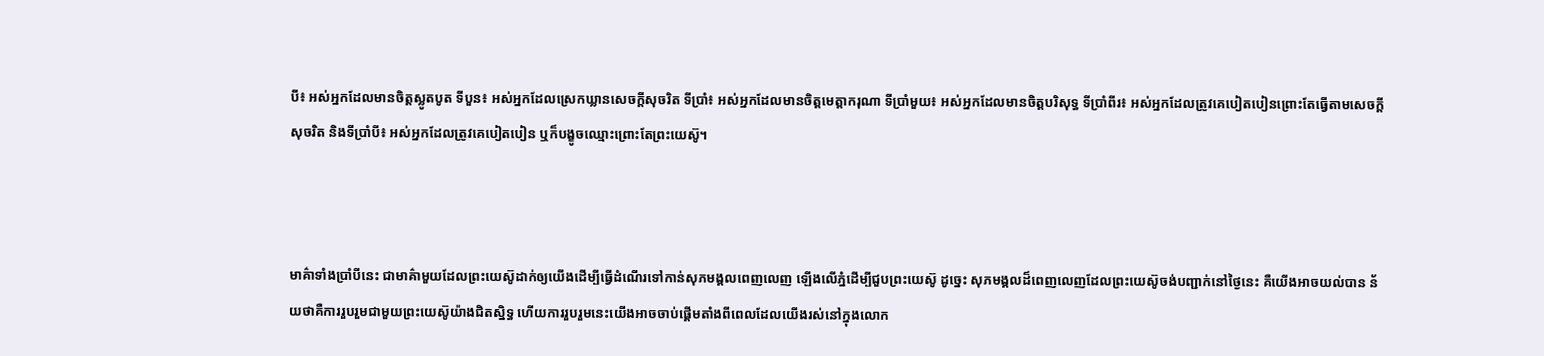បី៖ អស់អ្នកដែលមានចិត្តស្លូតបូត ទីបួន៖ អស់អ្នកដែលស្រេកឃ្លានសេចក្ដីសុចរិត ទីប្រាំ៖ អស់អ្នកដែលមានចិត្តមេត្តាករុណា ទីប្រាំមួយ៖ អស់អ្នកដែលមានចិត្តបរិសុទ្ធ ទីប្រាំពីរ៖ អស់អ្នកដែលត្រូវគេបៀតបៀនព្រោះតែធ្វើតាមសេចក្ដីសុចរិត និងទីប្រាំបី៖ អស់អ្នកដែលត្រូវគេបៀតបៀន ឬក៏បង្ខូចឈ្មោះព្រោះតែព្រះយេស៊ូ។



មាគ៌ាទាំងប្រាំបីនេះ ជាមាគ៌ាមួយដែលព្រះយេស៊ូដាក់ឲ្យយើងដើម្បីធ្វើដំណើរទៅកាន់សុភមង្គលពេញលេញ ឡើងលើភ្នំដើម្បីជួបព្រះយេស៊ូ ដូច្នេះ សុភមង្គលដ៏ពេញលេញដែលព្រះយេស៊ូចង់បញ្ជាក់នៅថ្ងៃនេះ គឺយើងអាចយល់បាន ន័យថាគឺការរួបរួមជាមួយព្រះយេស៊ូយ៉ាងជិតស្និទ្ធ ហើយការរួបរួមនេះយើងអាចចាប់ផ្ដើមតាំងពីពេលដែលយើងរស់នៅក្នុងលោក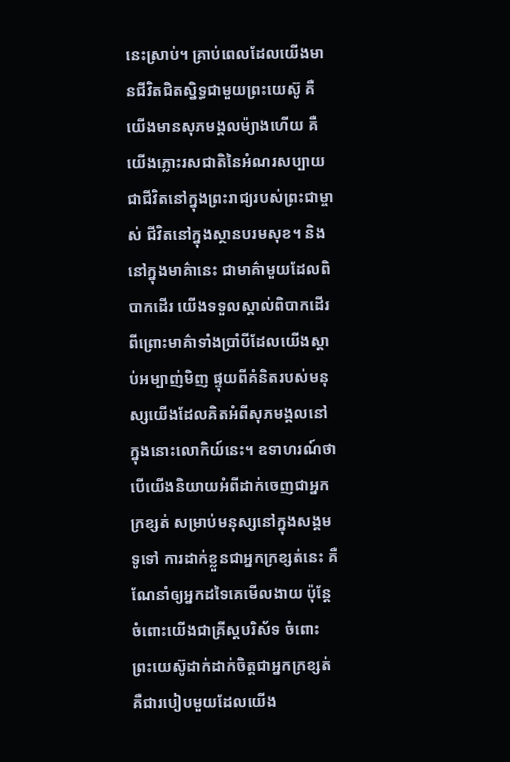នេះស្រាប់។ គ្រាប់ពេលដែលយើងមានជីវិតជិតស្និទ្ធជាមួយព្រះយេស៊ូ គឺយើងមានសុភមង្គលម៉្យាងហើយ គឺយើងភ្លោះរសជាតិនៃអំណរសប្បាយ ជាជីវិតនៅក្នុងព្រះរាជ្យរបស់ព្រះជាម្ចាស់ ជីវិតនៅក្នុងស្ថានបរមសុខ។ និងនៅក្នុងមាគ៌ានេះ ជាមាគ៌ាមួយដែលពិបាកដើរ យើងទទួលស្គាល់ពិបាកដើរ ពីព្រោះមាគ៌ាទាំងប្រាំបីដែលយើងស្ដាប់អម្បាញ់មិញ ផ្ទុយពីគំនិតរបស់មនុស្សយើងដែលគិតអំពីសុភមង្គលនៅក្នុងនោះលោកិយ៍នេះ។ ឧទាហរណ៍ថា បើយើងនិយាយអំពីដាក់ចេញជាអ្នកក្រខ្សត់ សម្រាប់មនុស្សនៅក្នុងសង្គមទូទៅ ការដាក់ខ្លួនជាអ្នកក្រខ្សត់នេះ គឺណែនាំឲ្យអ្នកដទៃគេមើលងាយ ប៉ុន្តែ ចំពោះយើងជាគ្រីស្តបរិស័ទ ចំពោះព្រះយេស៊ូដាក់ដាក់ចិត្តជាអ្នកក្រខ្សត់ គឺជារបៀបមួយដែលយើង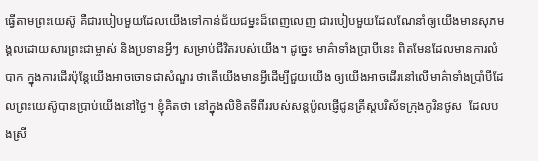ធ្វើតាមព្រះយេស៊ូ គឺជារបៀបមួយដែលយើងទៅកាន់ជ័យជម្នះដ៏ពេញលេញ ជារបៀបមួយដែលណែនាំឲ្យយើងមានសុភមង្គលដោយសារព្រះជាម្ចាស់ និងប្រទានអ្វីៗ សម្រាប់ជីវិតរបស់យើង។ ដូច្នេះ មាគ៌ាទាំងប្រាបីនេះ ពិតមែនដែលមានការលំបាក ក្នុងការដើរប៉ុន្តែយើងអាចចោទជាសំណួរ ថាតើយើងមានអ្វីដើម្បីជួយយើង ឲ្យយើងអាចដើរនៅលើមាគ៌ាទាំងប្រាំបីដែលព្រះយេស៊ូបានប្រាប់យើងនៅថ្ងៃ។ ខ្ញុំគិតថា នៅក្នុងលិខិតទីពីររបស់សន្តប៉ូលផ្ញើជូនគ្រីស្តបរិស័ទក្រុងកូរិនថូស  ដែលបងស្រី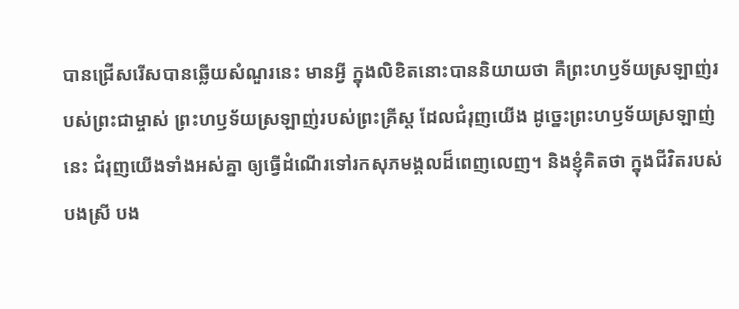បានជ្រើសរើសបានឆ្លើយសំណួរនេះ មានអ្វី ក្នុងលិខិតនោះបាននិយាយថា គឺព្រះហឫទ័យស្រឡាញ់របស់ព្រះជាម្ចាស់ ព្រះហឫទ័យស្រឡាញ់របស់ព្រះគ្រីស្ត ដែលជំរុញយើង ដូច្នេះព្រះហឫទ័យស្រឡាញ់នេះ ជំរុញយើងទាំងអស់គ្នា ឲ្យធ្វើដំណើរទៅរកសុភមង្គលដ៏ពេញលេញ។ និងខ្ញុំគិតថា ក្នុងជីវិតរបស់បងស្រី បង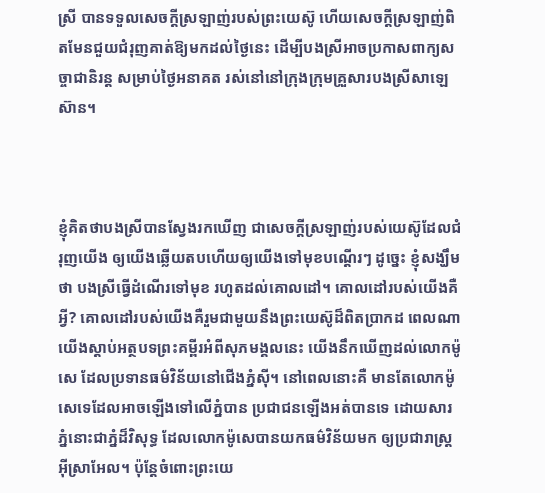ស្រី បានទទួលសេចក្ដីស្រឡាញ់របស់ព្រះយេស៊ូ ហើយសេចក្ដីស្រឡាញ់ពិតមែនជួយជំរុញគាត់ឱ្យមកដល់ថ្ងៃនេះ ដើម្បីបងស្រីអាចប្រកាសពាក្យសច្ចាជានិរន្ត សម្រាប់ថ្ងៃអនាគត រស់នៅនៅក្រុងក្រុមគ្រួសារបងស្រីសាឡេស៊ាន។



ខ្ញុំគិតថាបងស្រីបានស្វែងរកឃើញ ជាសេចក្ដីស្រឡាញ់របស់យេស៊ូដែលជំរុញយើង ឲ្យយើងឆ្លើយតបហើយឲ្យយើងទៅមុខបណ្ដើរៗ ដូច្នេះ ខ្ញុំសង្ឃឹមថា បងស្រីធ្វើដំណើរទៅមុខ រហូតដល់គោលដៅ។ គោលដៅរបស់យើងគឺអ្វី? គោលដៅរបស់យើងគឺរួមជាមួយនឹងព្រះយេស៊ូដ៏ពិតប្រាកដ ពេលណាយើងស្ដាប់អត្ថបទព្រះគម្ពីរអំពីសុភមង្គលនេះ យើងនឹកឃើញដល់លោកម៉ូសេ ដែលប្រទានធម៌វិន័យនៅជើងភ្នំស៊ី។ នៅពេលនោះគឺ មានតែលោកម៉ូសេទេដែលអាចឡើងទៅលើភ្នំបាន ប្រជាជនឡើងអត់បានទេ ដោយសារភ្នំនោះជាភ្នំដ៏វិសុទ្ធ ដែលលោកម៉ូសេបានយកធម៌វិន័យមក ឲ្យប្រជារាស្ត្រអុីស្រាអែល។ ប៉ុន្តែចំពោះព្រះយេ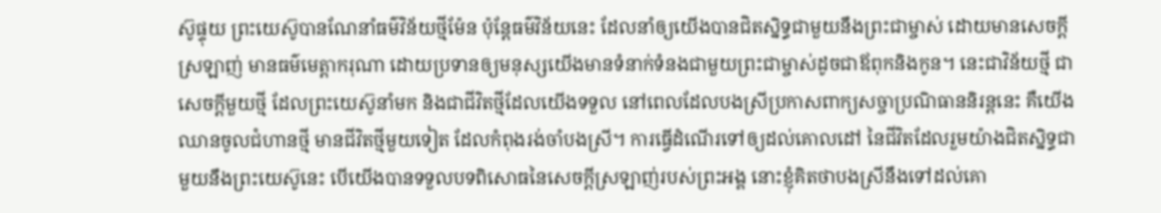ស៊ូផ្ទុយ ព្រះយេស៊ូបានណែនាំធម៌វិន័យថ្មីម៉ែន ប៉ុន្តែធម៌វិន័យនេះ ដែលនាំឲ្យយើងបានជិតស្និទ្ធជាមួយនឹងព្រះជាម្ចាស់ ដោយមានសេចក្ដីស្រឡាញ់ មានធម៌មេត្តាករុណា ដោយប្រទានឲ្យមនុស្សយើងមានទំនាក់ទំនងជាមួយព្រះជាម្ចាស់ដូចជាឪពុកនិងកូន។ នេះជាវិន័យថ្មី ជាសេចក្តីមួយថ្មី ដែលព្រះយេស៊ូនាំមក និងជាជីវិតថ្មីដែលយើងទទួល នៅពេលដែលបងស្រីប្រកាសពាក្យសច្ចាប្រណិធាននិរន្តនេះ គឺយើងឈានចូលជំហានថ្មី មានជីវិតថ្មីមួយទៀត ដែលកំពុងរង់ចាំបងស្រី។ ការធ្វើដំណើរទៅឲ្យដល់គោលដៅ នៃជីវិតដែលរួមយ៉ាងជិតស្និទ្ធជាមួយនឹងព្រះយេស៊ូនេះ បើយើងបានទទួលបទពិសោធនៃសេចក្ដីស្រឡាញ់របស់ព្រះអង្គ នោះខ្ញុំគិតថាបងស្រីនឹងទៅដល់គោ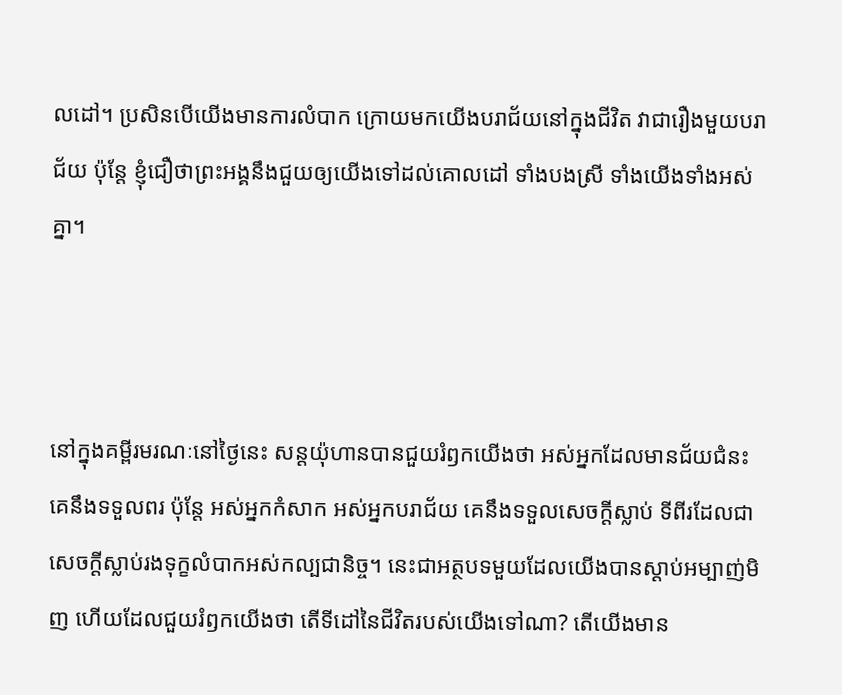លដៅ។ ប្រសិនបើយើងមានការលំបាក ក្រោយមកយើងបរាជ័យនៅក្នុងជីវិត វាជារឿងមួយបរាជ័យ ប៉ុន្តែ ខ្ញុំជឿថាព្រះអង្គនឹងជួយឲ្យយើងទៅដល់គោលដៅ ទាំងបងស្រី ទាំងយើងទាំងអស់គ្នា។



នៅក្នុងគម្ពីរមរណៈនៅថ្ងៃនេះ សន្តយ៉ុហានបានជួយរំឭកយើងថា អស់អ្នកដែលមានជ័យជំនះ គេនឹងទទួលពរ ប៉ុន្តែ អស់អ្នកកំសាក អស់អ្នកបរាជ័យ គេនឹងទទួលសេចក្តីស្លាប់ ទីពីរដែលជាសេចក្ដីស្លាប់រងទុក្ខលំបាកអស់កល្បជានិច្ច។ នេះជាអត្ថបទមួយដែលយើងបានស្ដាប់អម្បាញ់មិញ ហើយដែលជួយរំឭកយើងថា តើទីដៅនៃជីវិតរបស់យើងទៅណា? តើយើងមាន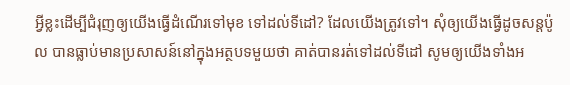អ្វីខ្លះដើម្បីជំរុញឲ្យយើងធ្វើដំណើរទៅមុខ ទៅដល់ទីដៅ? ដែលយើងត្រូវទៅ។ សុំឲ្យយើងធ្វើដូចសន្តប៉ូល បានធ្លាប់មានប្រសាសន៍នៅក្នុងអត្ថបទមួយថា គាត់បានរត់ទៅដល់ទីដៅ សូមឲ្យយើងទាំងអ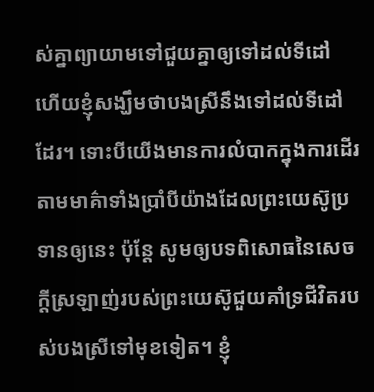ស់គ្នាព្យាយាមទៅជួយគ្នាឲ្យទៅដល់ទីដៅ ហើយខ្ញុំសង្ឃឹមថាបងស្រីនឹងទៅដល់ទីដៅដែរ។ ទោះបីយើងមានការលំបាកក្នុងការដើរតាមមាគ៌ាទាំងប្រាំបីយ៉ាងដែលព្រះយេស៊ូប្រទានឲ្យនេះ ប៉ុន្តែ សូមឲ្យបទពិសោធនៃសេចក្ដីស្រឡាញ់របស់ព្រះយេស៊ូជួយគាំទ្រជីវិតរបស់បងស្រីទៅមុខទៀត។ ខ្ញុំ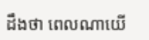ដឹងថា ពេលណាយើ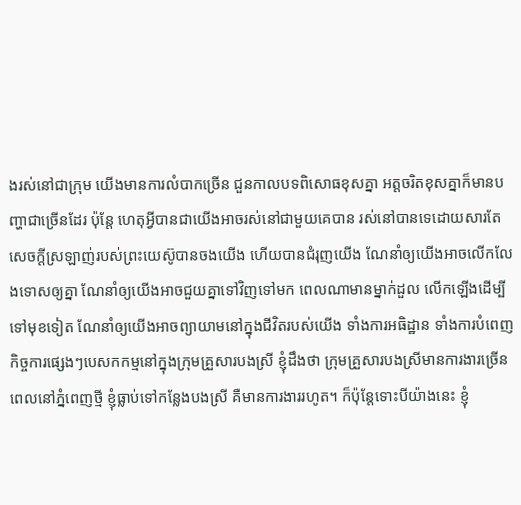ងរស់នៅជាក្រុម យើងមានការលំបាកច្រើន ជួនកាលបទពិសោធខុសគ្នា អត្ដចរិតខុសគ្នាក៏មានបញ្ហាជាច្រើនដែរ ប៉ុន្តែ ហេតុអ្វីបានជាយើងអាចរស់នៅជាមួយគេបាន រស់នៅបានទេដោយសារតែសេចក្ដីស្រឡាញ់របស់ព្រះយេស៊ូបានចងយើង ហើយបានជំរុញយើង ណែនាំឲ្យយើងអាចលើកលែងទោសឲ្យគ្នា ណែនាំឲ្យយើងអាចជួយគ្នាទៅវិញទៅមក ពេលណាមានម្នាក់ដួល លើកឡើងដើម្បីទៅមុខទៀត ណែនាំឲ្យយើងអាចព្យាយាមនៅក្នុងជីវិតរបស់យើង ទាំងការអធិដ្ឋាន ទាំងការបំពេញកិច្ចការផ្សេងៗបេសកកម្មនៅក្នុងក្រុមគ្រួសារបងស្រី ខ្ញុំដឹងថា ក្រុមគ្រួសារបងស្រីមានការងារច្រើន ពេលនៅភ្នំពេញថ្មី ខ្ញុំធ្លាប់ទៅកន្លែងបងស្រី គឺមានការងាររហូត។ ក៏ប៉ុន្តែទោះបីយ៉ាងនេះ ខ្ញុំ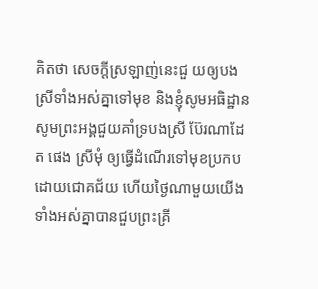គិតថា សេចក្ដីស្រឡាញ់នេះជួ យឲ្យបងស្រីទាំងអស់គ្នាទៅមុខ និងខ្ញុំសូមអធិដ្ឋាន សូមព្រះអង្គជួយគាំទ្របងស្រី ប៊ែរណាដែត ផេង ស្រីមុំ ឲ្យធ្វើដំណើរទៅមុខប្រកបដោយជោគជ័យ ហើយថ្ងៃណាមួយយើងទាំងអស់គ្នាបានជួបព្រះគ្រី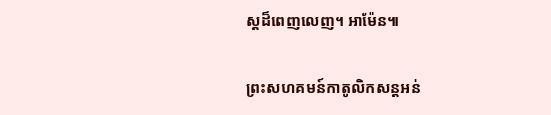ស្តដ៏ពេញលេញ។ អាម៉ែន៕

ព្រះសហគមន៍កាតូលិកសន្តអន់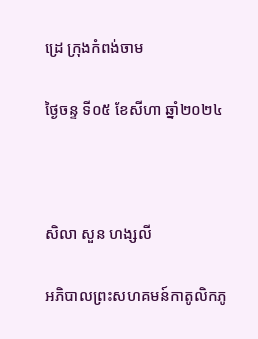ដ្រេ ក្រុងកំពង់ចាម

ថ្ងៃចន្ទ ទី០៥ ខែសីហា ឆ្នាំ២០២៤



សិលា សួន ហង្សលី

អភិបាលព្រះសហគមន៍កាតូលិកភូ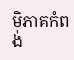មិភាគកំពង់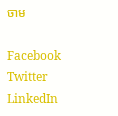ចាម

Facebook
Twitter
LinkedIn